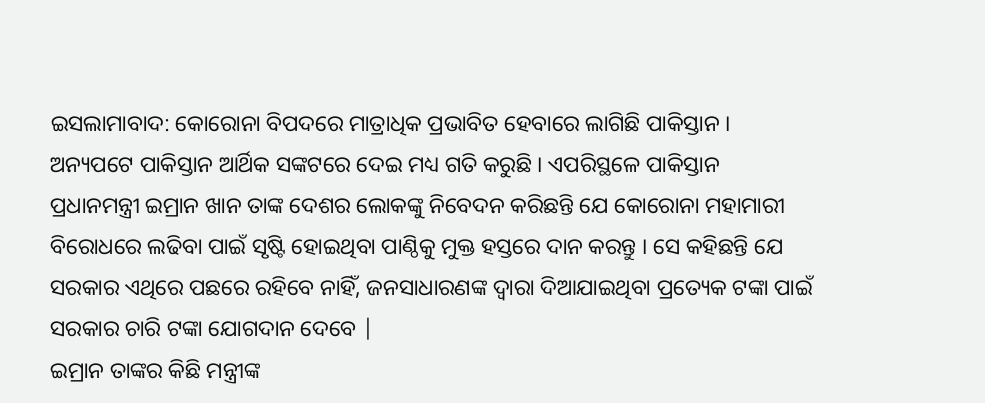ଇସଲାମାବାଦ: କୋରୋନା ବିପଦରେ ମାତ୍ରାଧିକ ପ୍ରଭାବିତ ହେବାରେ ଲାଗିଛି ପାକିସ୍ତାନ । ଅନ୍ୟପଟେ ପାକିସ୍ତାନ ଆର୍ଥିକ ସଙ୍କଟରେ ଦେଇ ମଧ୍ୟ ଗତି କରୁଛି । ଏପରିସ୍ଥଳେ ପାକିସ୍ତାନ ପ୍ରଧାନମନ୍ତ୍ରୀ ଇମ୍ରାନ ଖାନ ତାଙ୍କ ଦେଶର ଲୋକଙ୍କୁ ନିବେଦନ କରିଛନ୍ତି ଯେ କୋରୋନା ମହାମାରୀ ବିରୋଧରେ ଲଢିବା ପାଇଁ ସୃଷ୍ଟି ହୋଇଥିବା ପାଣ୍ଠିକୁ ମୁକ୍ତ ହସ୍ତରେ ଦାନ କରନ୍ତୁ । ସେ କହିଛନ୍ତି ଯେ ସରକାର ଏଥିରେ ପଛରେ ରହିବେ ନାହିଁ, ଜନସାଧାରଣଙ୍କ ଦ୍ବାରା ଦିଆଯାଇଥିବା ପ୍ରତ୍ୟେକ ଟଙ୍କା ପାଇଁ ସରକାର ଚାରି ଟଙ୍କା ଯୋଗଦାନ ଦେବେ |
ଇମ୍ରାନ ତାଙ୍କର କିଛି ମନ୍ତ୍ରୀଙ୍କ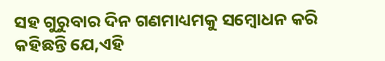ସହ ଗୁରୁବାର ଦିନ ଗଣମାଧ୍ୟମକୁ ସମ୍ବୋଧନ କରି କହିଛନ୍ତି ଯେ,ଏହି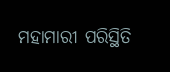ମହାମାରୀ ପରିସ୍ଥିତି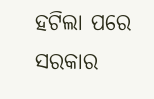ହଟିଲା ପରେ ସରକାର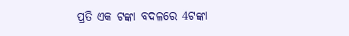ପ୍ରତି ଏକ ଟଙ୍କା ବଦଳରେ 4ଟଙ୍କା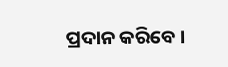ପ୍ରଦାନ କରିବେ ।